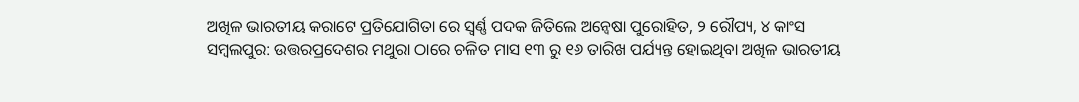ଅଖିଳ ଭାରତୀୟ କରାଟେ ପ୍ରତିଯୋଗିତା ରେ ସ୍ବର୍ଣ୍ଣ ପଦକ ଜିତିଲେ ଅନ୍ଵେଷା ପୁରୋହିତ, ୨ ରୌପ୍ୟ, ୪ କାଂସ
ସମ୍ବଲପୁର: ଉତ୍ତରପ୍ରଦେଶର ମଥୁରା ଠାରେ ଚଳିତ ମାସ ୧୩ ରୁ ୧୬ ତାରିଖ ପର୍ଯ୍ୟନ୍ତ ହୋଇଥିବା ଅଖିଳ ଭାରତୀୟ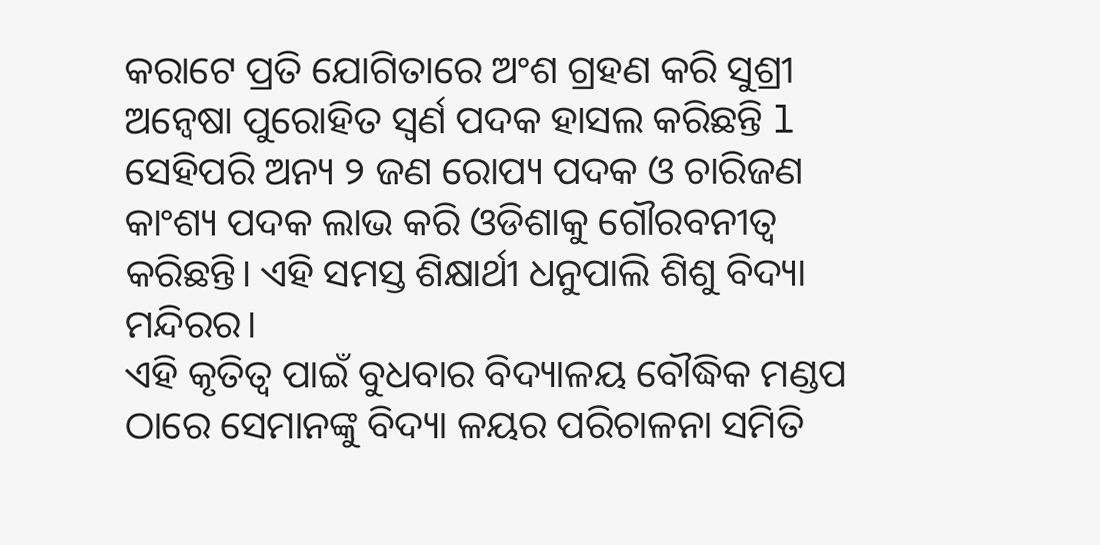କରାଟେ ପ୍ରତି ଯୋଗିତାରେ ଅଂଶ ଗ୍ରହଣ କରି ସୁଶ୍ରୀ ଅନ୍ଵେଷା ପୁରୋହିତ ସ୍ଵର୍ଣ ପଦକ ହାସଲ କରିଛନ୍ତି l ସେହିପରି ଅନ୍ୟ ୨ ଜଣ ରୋପ୍ୟ ପଦକ ଓ ଚାରିଜଣ କାଂଶ୍ୟ ପଦକ ଲାଭ କରି ଓଡିଶାକୁ ଗୌରବନୀତ୍ୱ କରିଛନ୍ତି। ଏହି ସମସ୍ତ ଶିକ୍ଷାର୍ଥୀ ଧନୁପାଲି ଶିଶୁ ବିଦ୍ୟା ମନ୍ଦିରର।
ଏହି କୃତିତ୍ୱ ପାଇଁ ବୁଧବାର ବିଦ୍ୟାଳୟ ବୌଦ୍ଧିକ ମଣ୍ଡପ ଠାରେ ସେମାନଙ୍କୁ ବିଦ୍ୟା ଳୟର ପରିଚାଳନା ସମିତି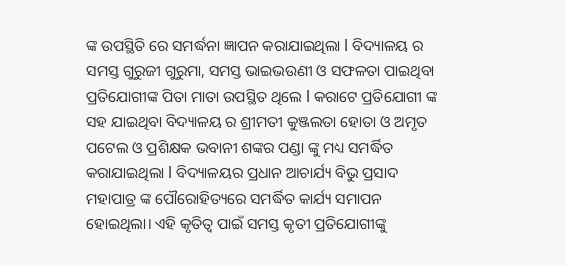ଙ୍କ ଉପସ୍ଥିତି ରେ ସମର୍ଦ୍ଧନା ଜ୍ଞାପନ କରାଯାଇଥିଲା l ବିଦ୍ୟାଳୟ ର ସମସ୍ତ ଗୁରୁଜୀ ଗୁରୁମା, ସମସ୍ତ ଭାଇଭଉଣୀ ଓ ସଫଳତା ପାଇଥିବା ପ୍ରତିଯୋଗୀଙ୍କ ପିତା ମାତା ଉପସ୍ଥିତ ଥିଲେ l କରାଟେ ପ୍ରତିଯୋଗୀ ଙ୍କ ସହ ଯାଇଥିବା ବିଦ୍ୟାଳୟ ର ଶ୍ରୀମତୀ କୁଞ୍ଜଲତା ହୋତା ଓ ଅମୃତ ପଟେଲ ଓ ପ୍ରଶିକ୍ଷକ ଭବାନୀ ଶଙ୍କର ପଣ୍ଡା ଙ୍କୁ ମଧ୍ୟ ସମର୍ଦ୍ଧିତ କରାଯାଇଥିଲା l ବିଦ୍ୟାଳୟର ପ୍ରଧାନ ଆଚାର୍ଯ୍ୟ ବିଭୁ ପ୍ରସାଦ ମହାପାତ୍ର ଙ୍କ ପୌରୋହିତ୍ୟରେ ସମର୍ଦ୍ଧିତ କାର୍ଯ୍ୟ ସମାପନ ହୋଇଥିଲା। ଏହି କୃତିତ୍ୱ ପାଇଁ ସମସ୍ତ କୃତୀ ପ୍ରତିଯୋଗୀଙ୍କୁ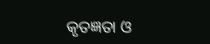କୃତଜ୍ଞତା ଓ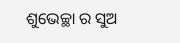ଶୁଭେଚ୍ଛା ର ସୁଅ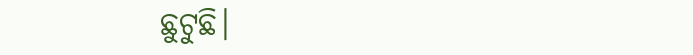ଛୁଟୁଛି।